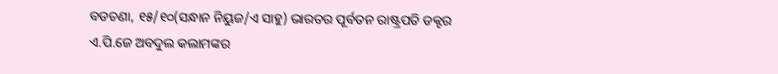ବଡଚଣା, ୧୫/୧୦(ସନ୍ଧାନ ନିୟୁଜ/ଏ ସାହୁ) ଭାରତର ପୂର୍ବତନ ରାଷ୍ଟ୍ରପତି ଡକ୍ଟର ଏ.ପି.ଜେ ଅବଦୁଲ କଲାମଙ୍କର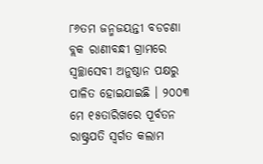୮୬ତମ ଜନ୍ମଜୟନ୍ତୀ ବଡଚଣା ବ୍ଲକ ରାଣୀବନ୍ଧୀ ଗ୍ରାମରେ ସ୍ୱଚ୍ଛାସେବୀ ଅନୁଷ୍ଠାନ ପକ୍ଷରୁ ପାଳିତ ହୋଇଯାଇଛି । ୨୦୦୩ ମେ ୧୫ତାରିଖରେ ପୂର୍ବତନ ରାଷ୍ଟ୍ରପତି ସ୍ୱର୍ଗତ କଲାମ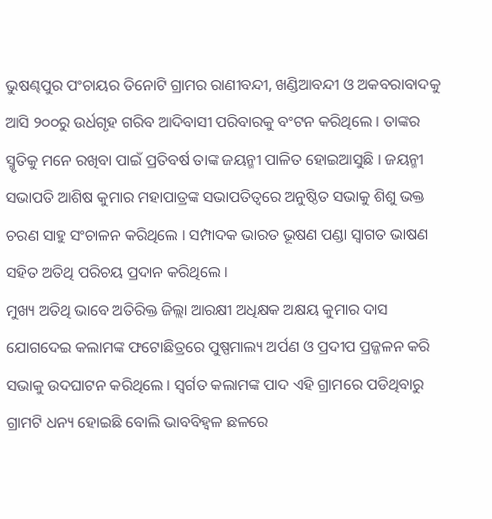ଭୁଷଣ୍ଢପୁର ପଂଚାୟର ତିନୋଟି ଗ୍ରାମର ରାଣୀବନ୍ଦୀ, ଖଣ୍ଡିଆବନ୍ଦୀ ଓ ଅକବରାବାଦକୁ ଆସି ୨୦୦ରୁ ଉର୍ଧଗୃହ ଗରିବ ଆଦିବାସୀ ପରିବାରକୁ ବଂଟନ କରିଥିଲେ । ତାଙ୍କର ସ୍ମୃତିକୁ ମନେ ରଖିବା ପାଇଁ ପ୍ରତିବର୍ଷ ତାଙ୍କ ଜୟନ୍ମୀ ପାଳିତ ହୋଇଆସୁଛି । ଜୟନ୍ମୀ ସଭାପତି ଆଶିଷ କୁମାର ମହାପାତ୍ରଙ୍କ ସଭାପତିତ୍ୱରେ ଅନୁଷ୍ଠିତ ସଭାକୁ ଶିଶୁ ଭକ୍ତ ଚରଣ ସାହୁ ସଂଚାଳନ କରିଥିଲେ । ସମ୍ପାଦକ ଭାରତ ଭୂଷଣ ପଣ୍ଡା ସ୍ୱାଗତ ଭାଷଣ ସହିତ ଅତିଥି ପରିଚୟ ପ୍ରଦାନ କରିଥିଲେ ।
ମୁଖ୍ୟ ଅତିଥି ଭାବେ ଅତିରିକ୍ତ ଜିଲ୍ଲା ଆରକ୍ଷୀ ଅଧିକ୍ଷକ ଅକ୍ଷୟ କୁମାର ଦାସ ଯୋଗଦେଇ କଲାମଙ୍କ ଫଟୋଛିତ୍ରରେ ପୁଷ୍ପମାଲ୍ୟ ଅର୍ପଣ ଓ ପ୍ରଦୀପ ପ୍ରଜ୍ଜଳନ କରି ସଭାକୁ ଉଦଘାଟନ କରିଥିଲେ । ସ୍ୱର୍ଗତ କଲାମଙ୍କ ପାଦ ଏହି ଗ୍ରାମରେ ପଡିଥିବାରୁ ଗ୍ରାମଟି ଧନ୍ୟ ହୋଇଛି ବୋଲି ଭାବବିହ୍ୱଳ ଛଳରେ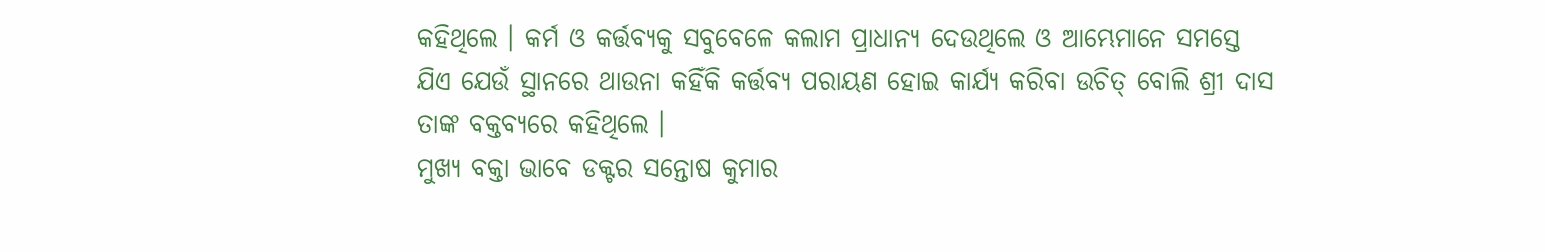କହିଥିଲେ । କର୍ମ ଓ କର୍ତ୍ତବ୍ୟକୁ ସବୁବେଳେ କଲାମ ପ୍ରାଧାନ୍ୟ ଦେଉଥିଲେ ଓ ଆମ୍ଭେମାନେ ସମସ୍ତେ ଯିଏ ଯେଉଁ ସ୍ଥାନରେ ଥାଉନା କହିଁକି କର୍ତ୍ତବ୍ୟ ପରାୟଣ ହୋଇ କାର୍ଯ୍ୟ କରିବା ଉଚିତ୍ ବୋଲି ଶ୍ରୀ ଦାସ ତାଙ୍କ ବକ୍ତବ୍ୟରେ କହିଥିଲେ ।
ମୁଖ୍ୟ ବକ୍ତା ଭାବେ ଡକ୍ଟର ସନ୍ତୋଷ କୁମାର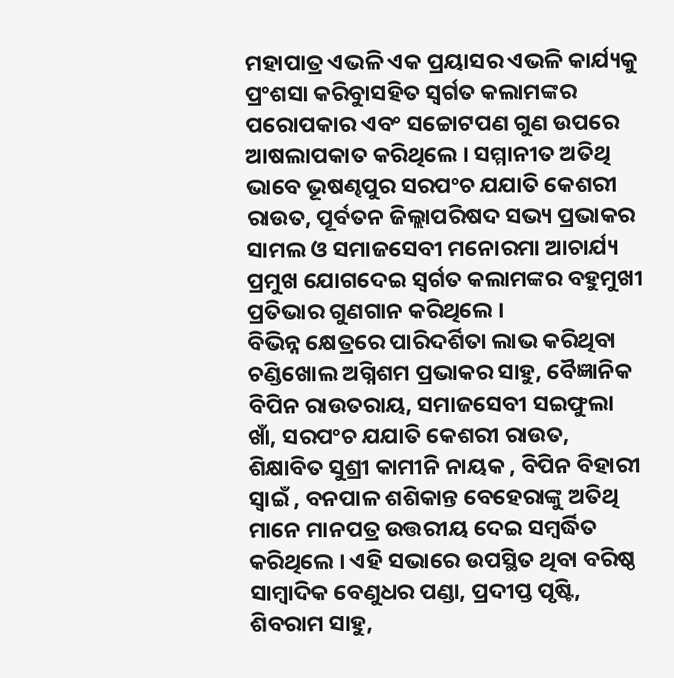ମହାପାତ୍ର ଏଭଳି ଏକ ପ୍ରୟାସର ଏଭଳି କାର୍ଯ୍ୟକୁ ପ୍ରଂଶସା କରିବାୁସହିତ ସ୍ୱର୍ଗତ କଲାମଙ୍କର ପରୋପକାର ଏବଂ ସଚ୍ଚୋଟପଣ ଗୁଣ ଉପରେ ଆଷଲାପକାତ କରିଥିଲେ । ସମ୍ମାନୀତ ଅତିଥି ଭାବେ ଭୂଷଣ୍ଢପୁର ସରପଂଚ ଯଯାତି କେଶରୀ ରାଉତ, ପୂର୍ବତନ ଜିଲ୍ଲାପରିଷଦ ସଭ୍ୟ ପ୍ରଭାକର ସାମଲ ଓ ସମାଜସେବୀ ମନୋରମା ଆଚାର୍ଯ୍ୟ ପ୍ରମୁଖ ଯୋଗଦେଇ ସ୍ୱର୍ଗତ କଲାମଙ୍କର ବହୁମୁଖୀ ପ୍ରତିଭାର ଗୁଣଗାନ କରିଥିଲେ ।
ବିଭିନ୍ନ କ୍ଷେତ୍ରରେ ପାରିଦର୍ଶିତା ଲାଭ କରିଥିବା ଚଣ୍ଡିଖୋଲ ଅଗ୍ନିଶମ ପ୍ରଭାକର ସାହୁ, ବୈଜ୍ଞାନିକ ବିପିନ ରାଉତରାୟ, ସମାଜସେବୀ ସଇଫୁଲା ଖାଁ, ସରପଂଚ ଯଯାତି କେଶରୀ ରାଉତ, ଶିକ୍ଷାବିତ ସୁଶ୍ରୀ କାମୀନି ନାୟକ , ବିପିନ ବିହାରୀ ସ୍ୱାଇଁ , ବନପାଳ ଶଶିକାନ୍ତ ବେହେରାଙ୍କୁ ଅତିଥି ମାନେ ମାନପତ୍ର ଉତ୍ତରୀୟ ଦେଇ ସମ୍ବର୍ଦ୍ଧିତ କରିଥିଲେ । ଏହି ସଭାରେ ଉପସ୍ଥିତ ଥିବା ବରିଷ୍ଠ ସାମ୍ବାଦିକ ବେଣୁଧର ପଣ୍ଡା, ପ୍ରଦୀପ୍ତ ପୃଷ୍ଟି, ଶିବରାମ ସାହୁ,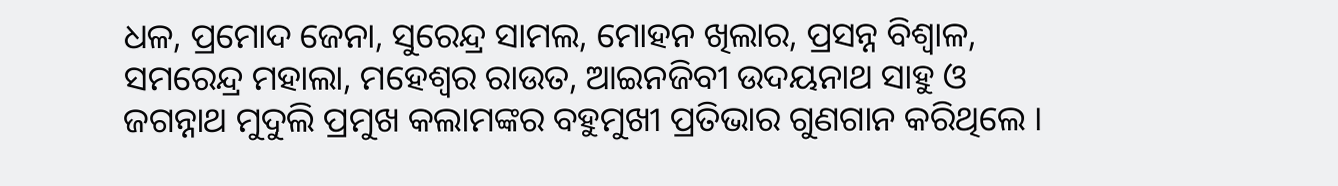ଧଳ, ପ୍ରମୋଦ ଜେନା, ସୁରେନ୍ଦ୍ର ସାମଲ, ମୋହନ ଖିଲାର, ପ୍ରସନ୍ନ ବିଶ୍ୱାଳ, ସମରେନ୍ଦ୍ର ମହାଲା, ମହେଶ୍ୱର ରାଉତ, ଆଇନଜିବୀ ଉଦୟନାଥ ସାହୁ ଓ ଜଗନ୍ନାଥ ମୁଦୁଲି ପ୍ରମୁଖ କଲାମଙ୍କର ବହୁମୁଖୀ ପ୍ରତିଭାର ଗୁଣଗାନ କରିଥିଲେ ।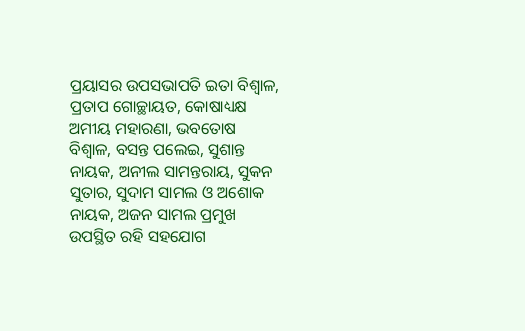ପ୍ରୟାସର ଉପସଭାପତି ଇତା ବିଶ୍ୱାଳ, ପ୍ରତାପ ଗୋଚ୍ଛାୟତ, କୋଷାଧ୍ୟକ୍ଷ ଅମୀୟ ମହାରଣା, ଭବତୋଷ ବିଶ୍ୱାଳ, ବସନ୍ତ ପଲେଇ, ସୁଶାନ୍ତ ନାୟକ, ଅନୀଲ ସାମନ୍ତରାୟ, ସୁକନ ସୁତାର, ସୁଦାମ ସାମଲ ଓ ଅଶୋକ ନାୟକ, ଅଜନ ସାମଲ ପ୍ରମୁଖ ଉପସ୍ଥିତ ରହି ସହଯୋଗ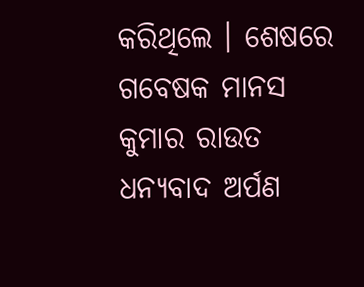କରିଥିଲେ । ଶେଷରେ ଗବେଷକ ମାନସ କୁମାର ରାଉତ ଧନ୍ୟବାଦ ଅର୍ପଣ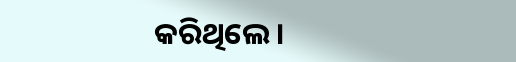କରିଥିଲେ ।